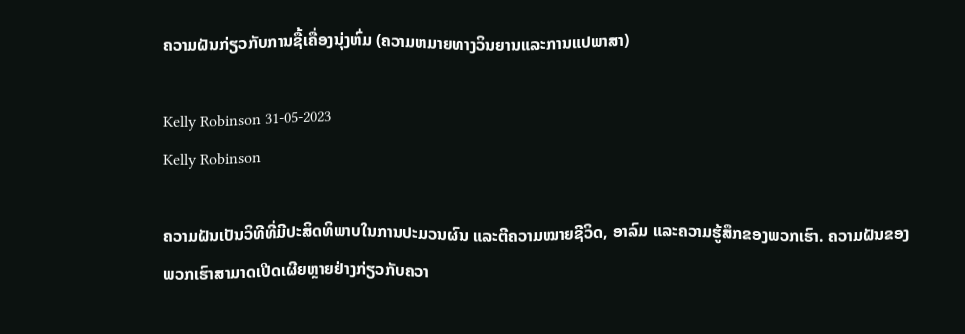ຄວາມຝັນກ່ຽວກັບການຊື້ເຄື່ອງນຸ່ງຫົ່ມ (ຄວາມຫມາຍທາງວິນຍານແລະການແປພາສາ)

Kelly Robinson 31-05-2023
Kelly Robinson

ຄວາມຝັນເປັນວິທີທີ່ມີປະສິດທິພາບໃນການປະມວນຜົນ ແລະຕີຄວາມໝາຍຊີວິດ, ອາລົມ ແລະຄວາມຮູ້ສຶກຂອງພວກເຮົາ. ຄວາມຝັນຂອງພວກເຮົາສາມາດເປີດເຜີຍຫຼາຍຢ່າງກ່ຽວກັບຄວາ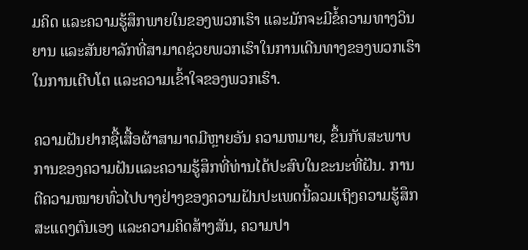ມຄິດ ແລະຄວາມຮູ້ສຶກພາຍໃນຂອງພວກເຮົາ ແລະມັກຈະມີຂໍ້ຄວາມທາງວິນຍານ ແລະສັນຍາລັກທີ່ສາມາດຊ່ວຍພວກເຮົາໃນການເດີນທາງຂອງພວກເຮົາໃນການເຕີບໂຕ ແລະຄວາມເຂົ້າໃຈຂອງພວກເຮົາ.

ຄວາມຝັນຢາກຊື້ເສື້ອຜ້າສາມາດມີຫຼາຍອັນ ຄວາມຫມາຍ, ຂຶ້ນກັບສະພາບການຂອງຄວາມຝັນແລະຄວາມຮູ້ສຶກທີ່ທ່ານໄດ້ປະສົບໃນຂະນະທີ່ຝັນ. ການຕີຄວາມໝາຍທົ່ວໄປບາງຢ່າງຂອງຄວາມຝັນປະເພດນີ້ລວມເຖິງຄວາມຮູ້ສຶກສະແດງຕົນເອງ ແລະຄວາມຄິດສ້າງສັນ, ຄວາມປາ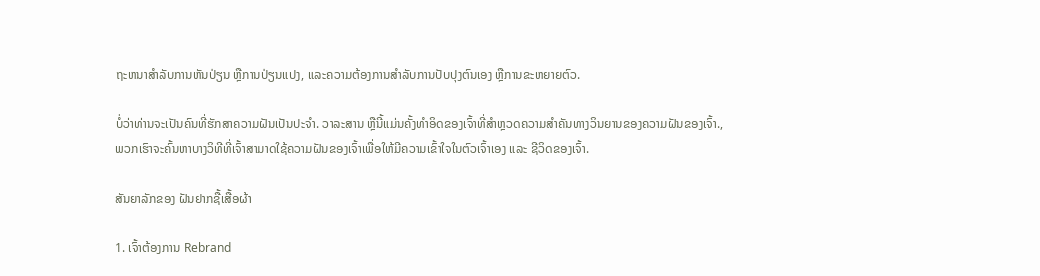ຖະຫນາສໍາລັບການຫັນປ່ຽນ ຫຼືການປ່ຽນແປງ, ແລະຄວາມຕ້ອງການສໍາລັບການປັບປຸງຕົນເອງ ຫຼືການຂະຫຍາຍຕົວ.

ບໍ່ວ່າທ່ານຈະເປັນຄົນທີ່ຮັກສາຄວາມຝັນເປັນປະຈໍາ. ວາລະສານ ຫຼືນີ້ແມ່ນຄັ້ງທຳອິດຂອງເຈົ້າທີ່ສຳຫຼວດຄວາມສຳຄັນທາງວິນຍານຂອງຄວາມຝັນຂອງເຈົ້າ., ພວກເຮົາຈະຄົ້ນຫາບາງວິທີທີ່ເຈົ້າສາມາດໃຊ້ຄວາມຝັນຂອງເຈົ້າເພື່ອໃຫ້ມີຄວາມເຂົ້າໃຈໃນຕົວເຈົ້າເອງ ແລະ ຊີວິດຂອງເຈົ້າ.

ສັນຍາລັກຂອງ ຝັນຢາກຊື້ເສື້ອຜ້າ

1. ເຈົ້າຕ້ອງການ Rebrand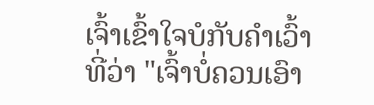ເຈົ້າເຂົ້າໃຈບໍກັບຄຳເວົ້າທີ່ວ່າ "ເຈົ້າບໍ່ຄວນເອົາ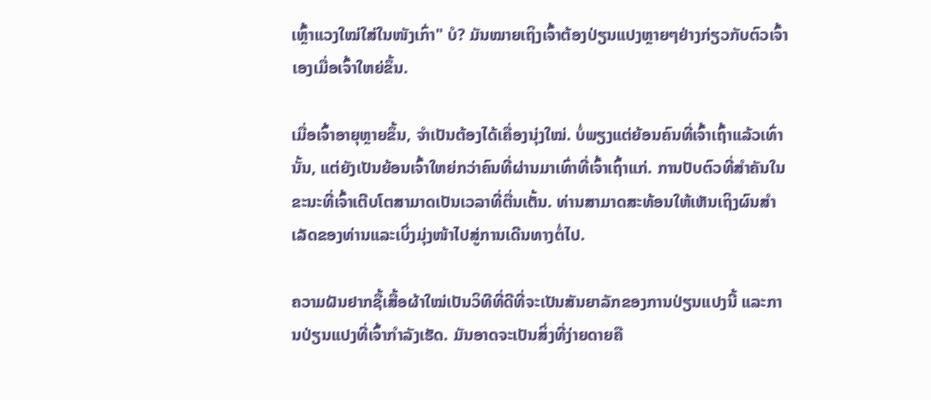ເຫຼົ້າແວງໃໝ່ໃສ່ໃນໜັງເກົ່າ" ບໍ? ມັນໝາຍເຖິງເຈົ້າຕ້ອງປ່ຽນແປງຫຼາຍໆຢ່າງກ່ຽວກັບຕົວເຈົ້າເອງເມື່ອເຈົ້າໃຫຍ່ຂຶ້ນ.

ເມື່ອເຈົ້າອາຍຸຫຼາຍຂຶ້ນ, ຈຳເປັນຕ້ອງໄດ້ເຄື່ອງນຸ່ງໃໝ່. ບໍ່ພຽງແຕ່ຍ້ອນຄົນທີ່ເຈົ້າເຖົ້າແລ້ວເທົ່ານັ້ນ, ແຕ່ຍັງເປັນຍ້ອນເຈົ້າໃຫຍ່ກວ່າຄົນທີ່ຜ່ານມາເທົ່າທີ່ເຈົ້າເຖົ້າແກ່. ການປັບຕົວທີ່ສໍາຄັນໃນຂະນະທີ່ເຈົ້າເຕີບໂຕສາມາດເປັນເວລາທີ່ຕື່ນເຕັ້ນ. ທ່ານສາມາດສະທ້ອນໃຫ້ເຫັນເຖິງຜົນສໍາເລັດຂອງທ່ານແລະເບິ່ງມຸ່ງໜ້າໄປສູ່ການເດີນທາງຕໍ່ໄປ.

ຄວາມຝັນຢາກຊື້ເສື້ອຜ້າໃໝ່ເປັນວິທີທີ່ດີທີ່ຈະເປັນສັນຍາລັກຂອງການປ່ຽນແປງນີ້ ແລະການປ່ຽນແປງທີ່ເຈົ້າກຳລັງເຮັດ. ມັນອາດຈະເປັນສິ່ງທີ່ງ່າຍດາຍຄື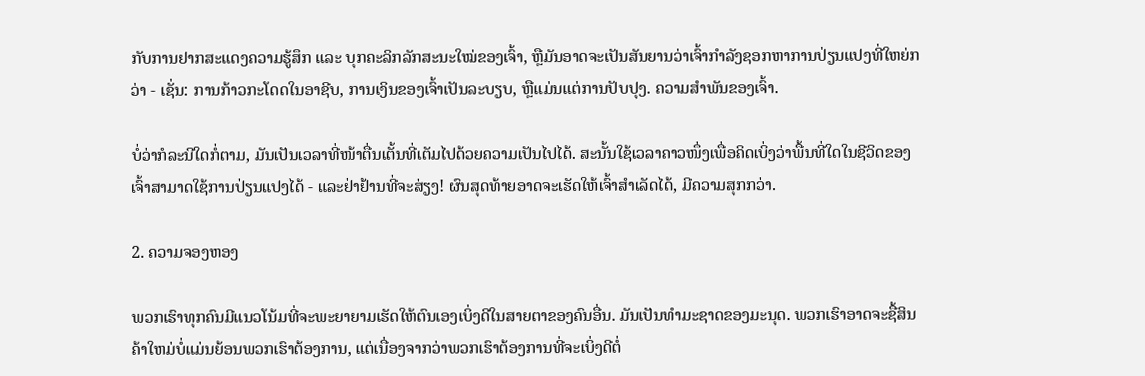ກັບການຢາກສະແດງຄວາມຮູ້ສຶກ ແລະ ບຸກຄະລິກລັກສະນະໃໝ່ຂອງເຈົ້າ, ຫຼືມັນອາດຈະເປັນສັນຍານວ່າເຈົ້າກໍາລັງຊອກຫາການປ່ຽນແປງທີ່ໃຫຍ່ກວ່າ - ເຊັ່ນ: ການກ້າວກະໂດດໃນອາຊີບ, ການເງິນຂອງເຈົ້າເປັນລະບຽບ, ຫຼືແມ່ນແຕ່ການປັບປຸງ. ຄວາມສຳພັນຂອງເຈົ້າ.

ບໍ່ວ່າກໍລະນີໃດກໍ່ຕາມ, ມັນເປັນເວລາທີ່ໜ້າຕື່ນເຕັ້ນທີ່ເຕັມໄປດ້ວຍຄວາມເປັນໄປໄດ້. ສະນັ້ນໃຊ້ເວລາຄາວໜຶ່ງເພື່ອຄິດເບິ່ງວ່າພື້ນທີ່ໃດໃນຊີວິດຂອງເຈົ້າສາມາດໃຊ້ການປ່ຽນແປງໄດ້ - ແລະຢ່າຢ້ານທີ່ຈະສ່ຽງ! ຜົນສຸດທ້າຍອາດຈະເຮັດໃຫ້ເຈົ້າສຳເລັດໄດ້, ມີຄວາມສຸກກວ່າ.

2. ຄວາມຈອງຫອງ

ພວກເຮົາທຸກຄົນມີແນວໂນ້ມທີ່ຈະພະຍາຍາມເຮັດໃຫ້ຕົນເອງເບິ່ງດີໃນສາຍຕາຂອງຄົນອື່ນ. ມັນເປັນທໍາມະຊາດຂອງມະນຸດ. ພວກເຮົາອາດຈະຊື້ສິນຄ້າໃຫມ່ບໍ່ແມ່ນຍ້ອນພວກເຮົາຕ້ອງການ, ແຕ່ເນື່ອງຈາກວ່າພວກເຮົາຕ້ອງການທີ່ຈະເບິ່ງດີຕໍ່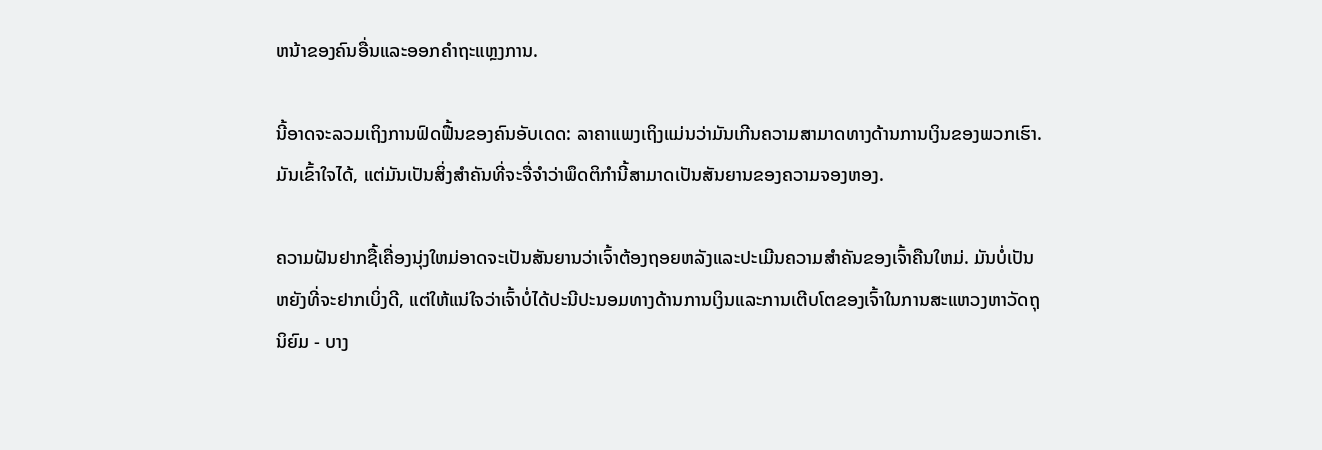ຫນ້າຂອງຄົນອື່ນແລະອອກຄໍາຖະແຫຼງການ.

ນີ້ອາດຈະລວມເຖິງການຟົດຟື້ນຂອງຄົນອັບເດດ: ລາຄາແພງເຖິງແມ່ນວ່າມັນເກີນຄວາມສາມາດທາງດ້ານການເງິນຂອງພວກເຮົາ. ມັນເຂົ້າໃຈໄດ້, ແຕ່ມັນເປັນສິ່ງສໍາຄັນທີ່ຈະຈື່ຈໍາວ່າພຶດຕິກໍານີ້ສາມາດເປັນສັນຍານຂອງຄວາມຈອງຫອງ.

ຄວາມຝັນຢາກຊື້ເຄື່ອງນຸ່ງໃຫມ່ອາດຈະເປັນສັນຍານວ່າເຈົ້າຕ້ອງຖອຍຫລັງແລະປະເມີນຄວາມສໍາຄັນຂອງເຈົ້າຄືນໃຫມ່. ມັນບໍ່ເປັນຫຍັງທີ່ຈະຢາກເບິ່ງດີ, ແຕ່ໃຫ້ແນ່ໃຈວ່າເຈົ້າບໍ່ໄດ້ປະນີປະນອມທາງດ້ານການເງິນແລະການເຕີບໂຕຂອງເຈົ້າໃນການສະແຫວງຫາວັດຖຸນິຍົມ - ບາງ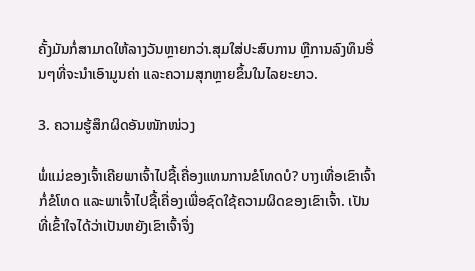ຄັ້ງມັນກໍ່ສາມາດໃຫ້ລາງວັນຫຼາຍກວ່າ.ສຸມໃສ່ປະສົບການ ຫຼືການລົງທຶນອື່ນໆທີ່ຈະນໍາເອົາມູນຄ່າ ແລະຄວາມສຸກຫຼາຍຂຶ້ນໃນໄລຍະຍາວ.

3. ຄວາມຮູ້ສຶກຜິດອັນໜັກໜ່ວງ

ພໍ່ແມ່ຂອງເຈົ້າເຄີຍພາເຈົ້າໄປຊື້ເຄື່ອງແທນການຂໍໂທດບໍ? ບາງເທື່ອເຂົາເຈົ້າກໍ່ຂໍໂທດ ແລະພາເຈົ້າໄປຊື້ເຄື່ອງເພື່ອຊົດໃຊ້ຄວາມຜິດຂອງເຂົາເຈົ້າ. ເປັນທີ່ເຂົ້າໃຈໄດ້ວ່າເປັນຫຍັງເຂົາເຈົ້າຈຶ່ງ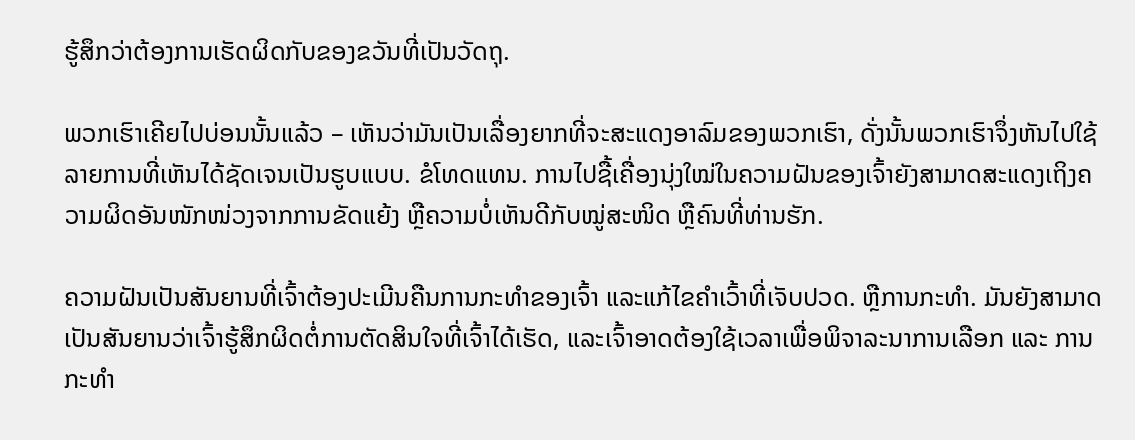ຮູ້ສຶກວ່າຕ້ອງການເຮັດຜິດກັບຂອງຂວັນທີ່ເປັນວັດຖຸ.

ພວກເຮົາເຄີຍໄປບ່ອນນັ້ນແລ້ວ – ເຫັນວ່າມັນເປັນເລື່ອງຍາກທີ່ຈະສະແດງອາລົມຂອງພວກເຮົາ, ດັ່ງນັ້ນພວກເຮົາຈຶ່ງຫັນໄປໃຊ້ລາຍການທີ່ເຫັນໄດ້ຊັດເຈນເປັນຮູບແບບ. ຂໍໂທດແທນ. ການໄປຊື້ເຄື່ອງນຸ່ງໃໝ່ໃນຄວາມຝັນຂອງເຈົ້າຍັງສາມາດສະແດງເຖິງຄວາມຜິດອັນໜັກໜ່ວງຈາກການຂັດແຍ້ງ ຫຼືຄວາມບໍ່ເຫັນດີກັບໝູ່ສະໜິດ ຫຼືຄົນທີ່ທ່ານຮັກ.

ຄວາມຝັນເປັນສັນຍານທີ່ເຈົ້າຕ້ອງປະເມີນຄືນການກະທຳຂອງເຈົ້າ ແລະແກ້ໄຂຄຳເວົ້າທີ່ເຈັບປວດ. ຫຼືການກະທໍາ. ມັນຍັງສາມາດເປັນສັນຍານວ່າເຈົ້າຮູ້ສຶກຜິດຕໍ່ການຕັດສິນໃຈທີ່ເຈົ້າໄດ້ເຮັດ, ແລະເຈົ້າອາດຕ້ອງໃຊ້ເວລາເພື່ອພິຈາລະນາການເລືອກ ແລະ ການກະທຳ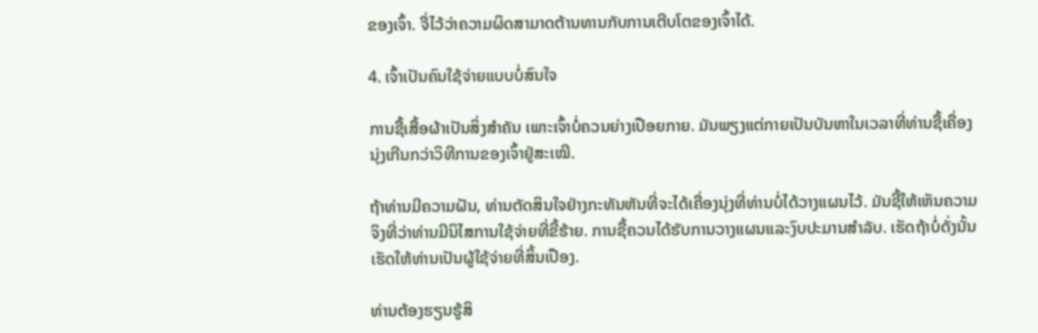ຂອງເຈົ້າ. ຈື່ໄວ້ວ່າຄວາມຜິດສາມາດຕ້ານທານກັບການເຕີບໂຕຂອງເຈົ້າໄດ້.

4. ເຈົ້າເປັນຄົນໃຊ້ຈ່າຍແບບບໍ່ສົນໃຈ

ການຊື້ເສື້ອຜ້າເປັນສິ່ງສຳຄັນ ເພາະເຈົ້າບໍ່ຄວນຍ່າງເປືອຍກາຍ. ມັນພຽງແຕ່ກາຍເປັນບັນຫາໃນເວລາທີ່ທ່ານຊື້ເຄື່ອງນຸ່ງເກີນກວ່າວິທີການຂອງເຈົ້າຢູ່ສະເໝີ.

ຖ້າທ່ານມີຄວາມຝັນ, ທ່ານຕັດສິນໃຈຢ່າງກະທັນຫັນທີ່ຈະໄດ້ເຄື່ອງນຸ່ງທີ່ທ່ານບໍ່ໄດ້ວາງແຜນໄວ້. ມັນຊີ້ໃຫ້ເຫັນຄວາມຈິງທີ່ວ່າທ່ານມີນິໄສການໃຊ້ຈ່າຍທີ່ຂີ້ຮ້າຍ. ການຊື້ຄວນໄດ້ຮັບການວາງແຜນແລະງົບປະມານສໍາລັບ. ເຮັດຖ້າບໍ່ດັ່ງນັ້ນເຮັດໃຫ້ທ່ານເປັນຜູ້ໃຊ້ຈ່າຍທີ່ສິ້ນເປືອງ.

ທ່ານຕ້ອງຮຽນຮູ້ສິ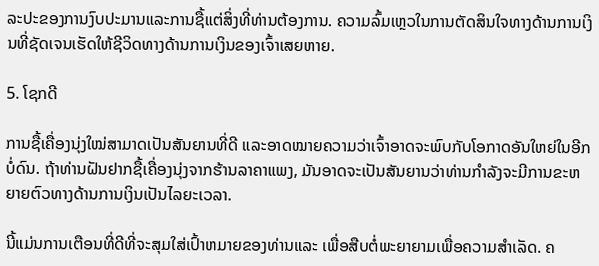ລະປະຂອງການງົບປະມານແລະການຊື້ແຕ່ສິ່ງທີ່ທ່ານຕ້ອງການ. ຄວາມລົ້ມເຫຼວໃນການຕັດສິນໃຈທາງດ້ານການເງິນທີ່ຊັດເຈນເຮັດໃຫ້ຊີວິດທາງດ້ານການເງິນຂອງເຈົ້າເສຍຫາຍ.

5. ໂຊກດີ

ການຊື້ເຄື່ອງນຸ່ງໃໝ່ສາມາດເປັນສັນຍານທີ່ດີ ແລະອາດໝາຍຄວາມວ່າເຈົ້າອາດຈະພົບກັບໂອກາດອັນໃຫຍ່ໃນອີກບໍ່ດົນ. ຖ້າທ່ານຝັນຢາກຊື້ເຄື່ອງນຸ່ງຈາກຮ້ານລາຄາແພງ, ມັນອາດຈະເປັນສັນຍານວ່າທ່ານກໍາລັງຈະມີການຂະຫຍາຍຕົວທາງດ້ານການເງິນເປັນໄລຍະເວລາ.

ນີ້ແມ່ນການເຕືອນທີ່ດີທີ່ຈະສຸມໃສ່ເປົ້າຫມາຍຂອງທ່ານແລະ ເພື່ອສືບຕໍ່ພະຍາຍາມເພື່ອຄວາມສໍາເລັດ. ຄ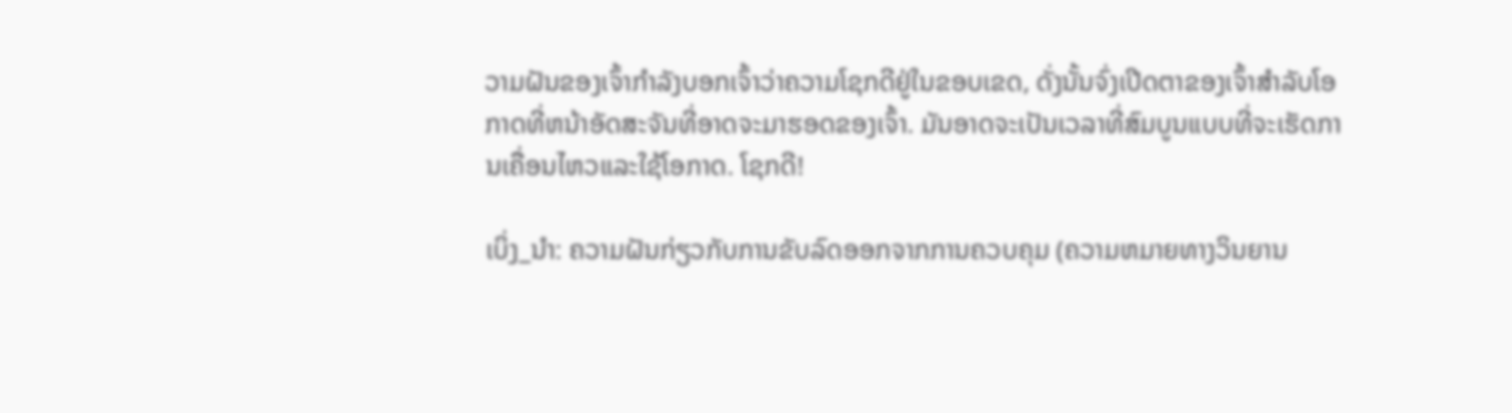ວາມຝັນຂອງເຈົ້າກໍາລັງບອກເຈົ້າວ່າຄວາມໂຊກດີຢູ່ໃນຂອບເຂດ, ດັ່ງນັ້ນຈົ່ງເປີດຕາຂອງເຈົ້າສໍາລັບໂອກາດທີ່ຫນ້າອັດສະຈັນທີ່ອາດຈະມາຮອດຂອງເຈົ້າ. ມັນອາດຈະເປັນເວລາທີ່ສົມບູນແບບທີ່ຈະເຮັດການເຄື່ອນໄຫວແລະໃຊ້ໂອກາດ. ໂຊກດີ!

ເບິ່ງ_ນຳ: ຄວາມຝັນກ່ຽວກັບການຂັບລົດອອກຈາກການຄວບຄຸມ (ຄວາມຫມາຍທາງວິນຍານ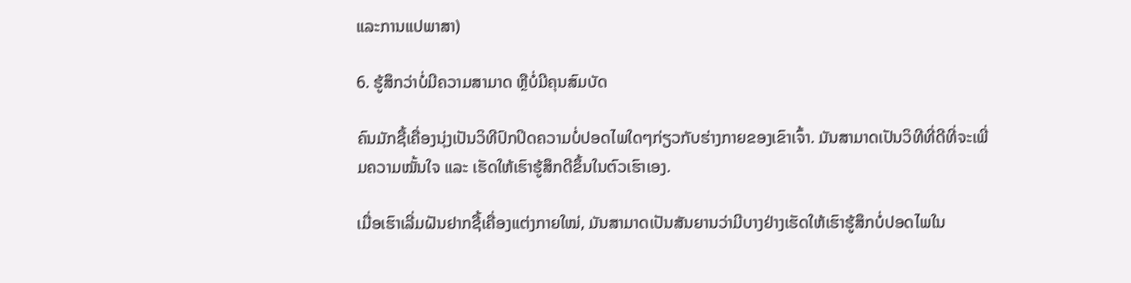ແລະການແປພາສາ)

6. ຮູ້ສຶກວ່າບໍ່ມີຄວາມສາມາດ ຫຼືບໍ່ມີຄຸນສົມບັດ

ຄົນມັກຊື້ເຄື່ອງນຸ່ງເປັນວິທີປົກປິດຄວາມບໍ່ປອດໄພໃດໆກ່ຽວກັບຮ່າງກາຍຂອງເຂົາເຈົ້າ. ມັນສາມາດເປັນວິທີທີ່ດີທີ່ຈະເພີ່ມຄວາມໝັ້ນໃຈ ແລະ ເຮັດໃຫ້ເຮົາຮູ້ສຶກດີຂຶ້ນໃນຕົວເຮົາເອງ.

ເມື່ອເຮົາເລີ່ມຝັນຢາກຊື້ເຄື່ອງແຕ່ງກາຍໃໝ່, ມັນສາມາດເປັນສັນຍານວ່າມີບາງຢ່າງເຮັດໃຫ້ເຮົາຮູ້ສຶກບໍ່ປອດໄພໃນ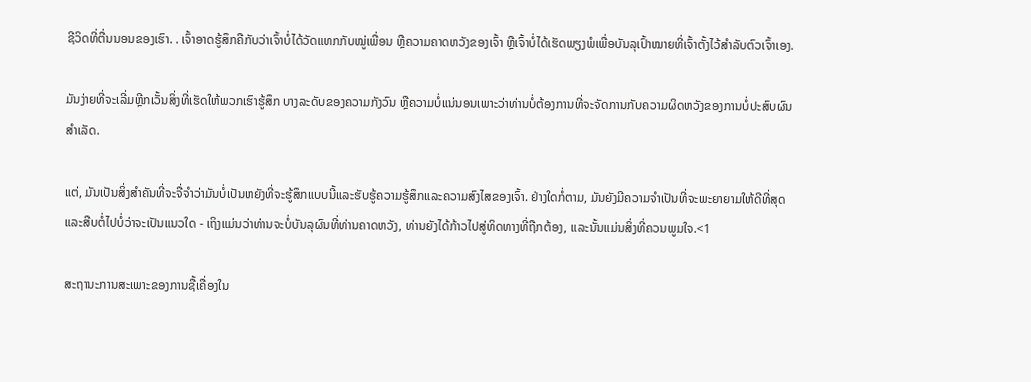ຊີວິດທີ່ຕື່ນນອນຂອງເຮົາ. . ເຈົ້າອາດຮູ້ສຶກຄືກັບວ່າເຈົ້າບໍ່ໄດ້ວັດແທກກັບໝູ່ເພື່ອນ ຫຼືຄວາມຄາດຫວັງຂອງເຈົ້າ ຫຼືເຈົ້າບໍ່ໄດ້ເຮັດພຽງພໍເພື່ອບັນລຸເປົ້າໝາຍທີ່ເຈົ້າຕັ້ງໄວ້ສຳລັບຕົວເຈົ້າເອງ.

ມັນງ່າຍທີ່ຈະເລີ່ມຫຼີກເວັ້ນສິ່ງທີ່ເຮັດໃຫ້ພວກເຮົາຮູ້ສຶກ ບາງລະດັບຂອງຄວາມກັງວົນ ຫຼືຄວາມບໍ່ແນ່ນອນເພາະວ່າທ່ານບໍ່ຕ້ອງການທີ່ຈະຈັດການກັບຄວາມຜິດຫວັງຂອງການບໍ່ປະສົບຜົນສໍາເລັດ.

ແຕ່, ມັນເປັນສິ່ງສໍາຄັນທີ່ຈະຈື່ຈໍາວ່າມັນບໍ່ເປັນຫຍັງທີ່ຈະຮູ້ສຶກແບບນີ້ແລະຮັບຮູ້ຄວາມຮູ້ສຶກແລະຄວາມສົງໄສຂອງເຈົ້າ. ຢ່າງໃດກໍ່ຕາມ, ມັນຍັງມີຄວາມຈໍາເປັນທີ່ຈະພະຍາຍາມໃຫ້ດີທີ່ສຸດແລະສືບຕໍ່ໄປບໍ່ວ່າຈະເປັນແນວໃດ - ເຖິງແມ່ນວ່າທ່ານຈະບໍ່ບັນລຸຜົນທີ່ທ່ານຄາດຫວັງ, ທ່ານຍັງໄດ້ກ້າວໄປສູ່ທິດທາງທີ່ຖືກຕ້ອງ, ແລະນັ້ນແມ່ນສິ່ງທີ່ຄວນພູມໃຈ.<1

ສະຖານະການສະເພາະຂອງການຊື້ເຄື່ອງໃນ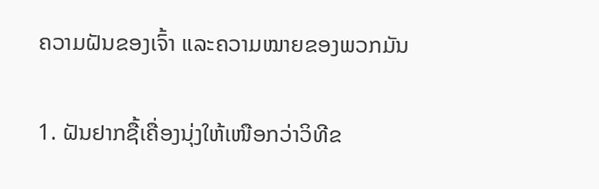ຄວາມຝັນຂອງເຈົ້າ ແລະຄວາມໝາຍຂອງພວກມັນ

1. ຝັນຢາກຊື້ເຄື່ອງນຸ່ງໃຫ້ເໜືອກວ່າວິທີຂ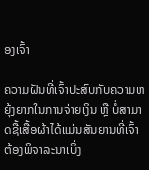ອງເຈົ້າ

ຄວາມຝັນທີ່ເຈົ້າປະສົບກັບຄວາມຫຍຸ້ງຍາກໃນການຈ່າຍເງິນ ຫຼື ບໍ່ສາມາດຊື້ເສື້ອຜ້າໄດ້ແມ່ນສັນຍານທີ່ເຈົ້າຕ້ອງພິຈາລະນາເບິ່ງ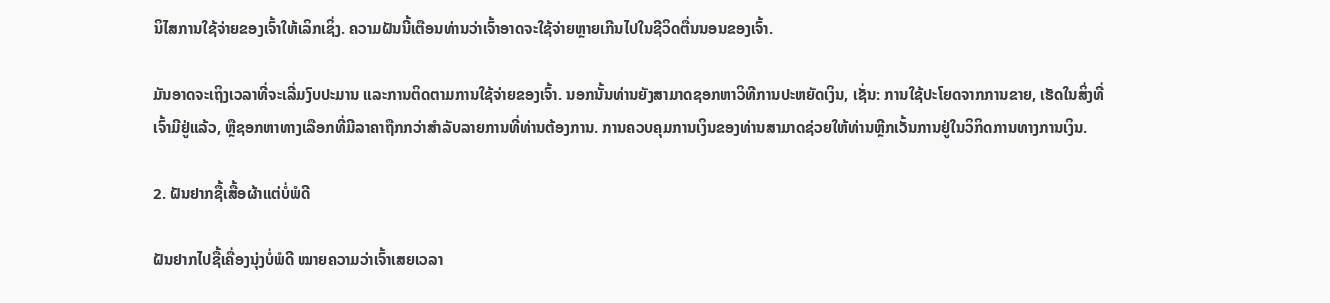ນິໄສການໃຊ້ຈ່າຍຂອງເຈົ້າໃຫ້ເລິກເຊິ່ງ. ຄວາມຝັນນີ້ເຕືອນທ່ານວ່າເຈົ້າອາດຈະໃຊ້ຈ່າຍຫຼາຍເກີນໄປໃນຊີວິດຕື່ນນອນຂອງເຈົ້າ.

ມັນອາດຈະເຖິງເວລາທີ່ຈະເລີ່ມງົບປະມານ ແລະການຕິດຕາມການໃຊ້ຈ່າຍຂອງເຈົ້າ. ນອກນັ້ນທ່ານຍັງສາມາດຊອກຫາວິທີການປະຫຍັດເງິນ, ເຊັ່ນ: ການໃຊ້ປະໂຍດຈາກການຂາຍ, ເຮັດໃນສິ່ງທີ່ເຈົ້າມີຢູ່ແລ້ວ, ຫຼືຊອກຫາທາງເລືອກທີ່ມີລາຄາຖືກກວ່າສໍາລັບລາຍການທີ່ທ່ານຕ້ອງການ. ການຄວບຄຸມການເງິນຂອງທ່ານສາມາດຊ່ວຍໃຫ້ທ່ານຫຼີກເວັ້ນການຢູ່ໃນວິກິດການທາງການເງິນ.

2. ຝັນຢາກຊື້ເສື້ອຜ້າແຕ່ບໍ່ພໍດີ

ຝັນຢາກໄປຊື້ເຄື່ອງນຸ່ງບໍ່ພໍດີ ໝາຍຄວາມວ່າເຈົ້າເສຍເວລາ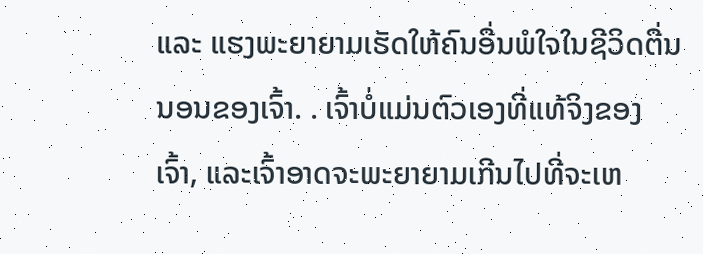ແລະ ແຮງພະຍາຍາມເຮັດໃຫ້ຄົນອື່ນພໍໃຈໃນຊີວິດຕື່ນນອນຂອງເຈົ້າ. . ເຈົ້າບໍ່ແມ່ນຕົວເອງທີ່ແທ້ຈິງຂອງເຈົ້າ, ແລະເຈົ້າອາດຈະພະຍາຍາມເກີນໄປທີ່ຈະເຫ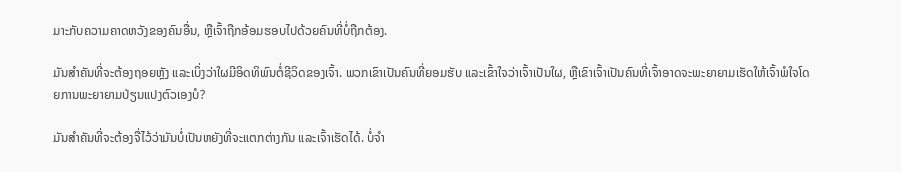ມາະກັບຄວາມຄາດຫວັງຂອງຄົນອື່ນ, ຫຼືເຈົ້າຖືກອ້ອມຮອບໄປດ້ວຍຄົນທີ່ບໍ່ຖືກຕ້ອງ.

ມັນສຳຄັນທີ່ຈະຕ້ອງຖອຍຫຼັງ ແລະເບິ່ງວ່າໃຜມີອິດທິພົນຕໍ່ຊີວິດຂອງເຈົ້າ. ພວກເຂົາເປັນຄົນທີ່ຍອມຮັບ ແລະເຂົ້າໃຈວ່າເຈົ້າເປັນໃຜ, ຫຼືເຂົາເຈົ້າເປັນຄົນທີ່ເຈົ້າອາດຈະພະຍາຍາມເຮັດໃຫ້ເຈົ້າພໍໃຈໂດຍການພະຍາຍາມປ່ຽນແປງຕົວເອງບໍ?

ມັນສຳຄັນທີ່ຈະຕ້ອງຈື່ໄວ້ວ່າມັນບໍ່ເປັນຫຍັງທີ່ຈະແຕກຕ່າງກັນ ແລະເຈົ້າເຮັດໄດ້. ບໍ່ຈໍາ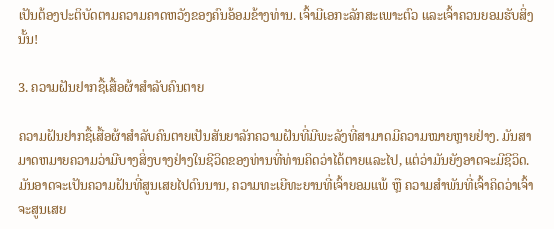ເປັນຕ້ອງປະຕິບັດຕາມຄວາມຄາດຫວັງຂອງຄົນອ້ອມຂ້າງທ່ານ. ເຈົ້າມີເອກະລັກສະເພາະຕົວ ແລະເຈົ້າຄວນຍອມຮັບສິ່ງນັ້ນ!

3. ຄວາມຝັນຢາກຊື້ເສື້ອຜ້າສຳລັບຄົນຕາຍ

ຄວາມຝັນຢາກຊື້ເສື້ອຜ້າສຳລັບຄົນຕາຍເປັນສັນຍາລັກຄວາມຝັນທີ່ມີພະລັງທີ່ສາມາດມີຄວາມໝາຍຫຼາຍຢ່າງ. ມັນສາມາດຫມາຍຄວາມວ່າມີບາງສິ່ງບາງຢ່າງໃນຊີວິດຂອງທ່ານທີ່ທ່ານຄິດວ່າໄດ້ຕາຍແລະໄປ, ແຕ່ວ່າມັນຍັງອາດຈະມີຊີວິດ. ມັນອາດຈະເປັນຄວາມຝັນທີ່ສູນເສຍໄປດົນນານ, ຄວາມທະເຍີທະຍານທີ່ເຈົ້າຍອມແພ້ ຫຼື ຄວາມສຳພັນທີ່ເຈົ້າຄິດວ່າເຈົ້າຈະສູນເສຍ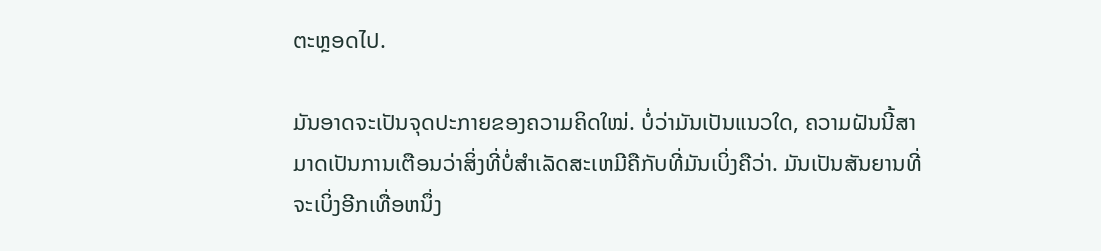ຕະຫຼອດໄປ.

ມັນອາດຈະເປັນຈຸດປະກາຍຂອງຄວາມຄິດໃໝ່. ບໍ່ວ່າມັນເປັນແນວໃດ, ຄວາມຝັນນີ້ສາມາດເປັນການເຕືອນວ່າສິ່ງທີ່ບໍ່ສໍາເລັດສະເຫມີຄືກັບທີ່ມັນເບິ່ງຄືວ່າ. ມັນເປັນສັນຍານທີ່ຈະເບິ່ງອີກເທື່ອຫນຶ່ງ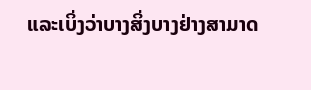ແລະເບິ່ງວ່າບາງສິ່ງບາງຢ່າງສາມາດ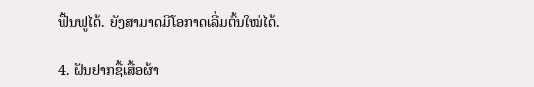ຟື້ນຟູໄດ້. ຍັງສາມາດມີໂອກາດເລີ່ມຕົ້ນໃໝ່ໄດ້.

4. ຝັນຢາກຊື້ເສື້ອຜ້າ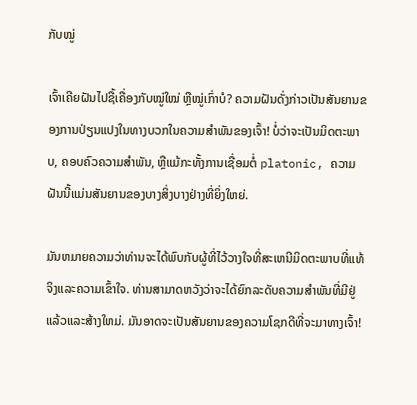ກັບໝູ່

ເຈົ້າເຄີຍຝັນໄປຊື້ເຄື່ອງກັບໝູ່ໃໝ່ ຫຼືໝູ່ເກົ່າບໍ? ຄວາມຝັນດັ່ງກ່າວເປັນສັນຍານຂອງການປ່ຽນແປງໃນທາງບວກໃນຄວາມສໍາພັນຂອງເຈົ້າ! ບໍ່ວ່າຈະເປັນມິດຕະພາບ, ຄອບຄົວຄວາມສໍາພັນ, ຫຼືແມ້ກະທັ້ງການເຊື່ອມຕໍ່ platonic, ຄວາມຝັນນີ້ແມ່ນສັນຍານຂອງບາງສິ່ງບາງຢ່າງທີ່ຍິ່ງໃຫຍ່.

ມັນຫມາຍຄວາມວ່າທ່ານຈະໄດ້ພົບກັບຜູ້ທີ່ໄວ້ວາງໃຈທີ່ສະເຫນີມິດຕະພາບທີ່ແທ້ຈິງແລະຄວາມເຂົ້າໃຈ. ທ່ານສາມາດຫວັງວ່າຈະໄດ້ຍົກລະດັບຄວາມສໍາພັນທີ່ມີຢູ່ແລ້ວແລະສ້າງໃຫມ່. ມັນອາດຈະເປັນສັນຍານຂອງຄວາມໂຊກດີທີ່ຈະມາທາງເຈົ້າ!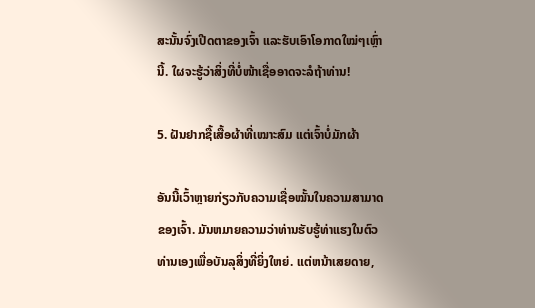ສະນັ້ນຈົ່ງເປີດຕາຂອງເຈົ້າ ແລະຮັບເອົາໂອກາດໃໝ່ໆເຫຼົ່ານີ້. ໃຜຈະຮູ້ວ່າສິ່ງທີ່ບໍ່ໜ້າເຊື່ອອາດຈະລໍຖ້າທ່ານ!

5. ຝັນຢາກຊື້ເສື້ອຜ້າທີ່ເໝາະສົມ ແຕ່ເຈົ້າບໍ່ມັກຜ້າ

ອັນນີ້ເວົ້າຫຼາຍກ່ຽວກັບຄວາມເຊື່ອໝັ້ນໃນຄວາມສາມາດຂອງເຈົ້າ. ມັນຫມາຍຄວາມວ່າທ່ານຮັບຮູ້ທ່າແຮງໃນຕົວທ່ານເອງເພື່ອບັນລຸສິ່ງທີ່ຍິ່ງໃຫຍ່. ແຕ່ຫນ້າເສຍດາຍ,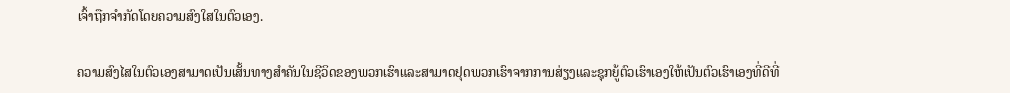ເຈົ້າຖືກຈໍາກັດໂດຍຄວາມສົງໃສໃນຕົວເອງ.

ຄວາມສົງໄສໃນຕົວເອງສາມາດເປັນເສັ້ນທາງສໍາຄັນໃນຊີວິດຂອງພວກເຮົາແລະສາມາດຢຸດພວກເຮົາຈາກການສ່ຽງແລະຊຸກຍູ້ຕົວເຮົາເອງໃຫ້ເປັນຕົວເຮົາເອງທີ່ດີທີ່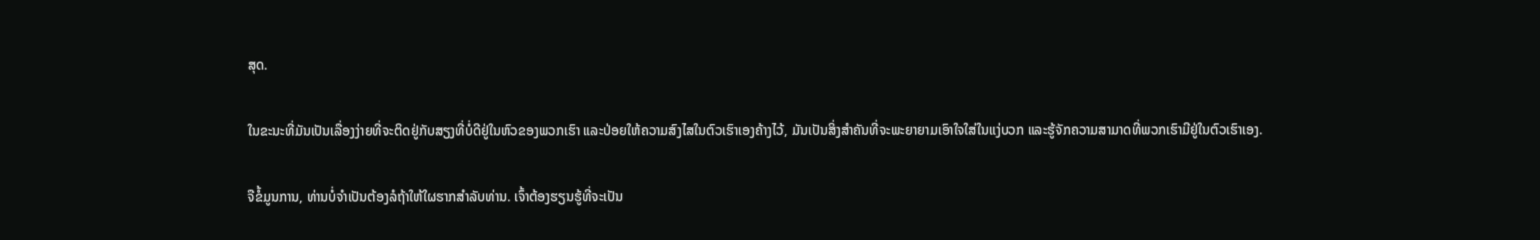ສຸດ.

ໃນຂະນະທີ່ມັນເປັນເລື່ອງງ່າຍທີ່ຈະຕິດຢູ່ກັບສຽງທີ່ບໍ່ດີຢູ່ໃນຫົວຂອງພວກເຮົາ ແລະປ່ອຍໃຫ້ຄວາມສົງໄສໃນຕົວເຮົາເອງຄ້າງໄວ້, ມັນເປັນສິ່ງສໍາຄັນທີ່ຈະພະຍາຍາມເອົາໃຈໃສ່ໃນແງ່ບວກ ແລະຮູ້ຈັກຄວາມສາມາດທີ່ພວກເຮົາມີຢູ່ໃນຕົວເຮົາເອງ.

ຈືຂໍ້ມູນການ, ທ່ານບໍ່ຈໍາເປັນຕ້ອງລໍຖ້າໃຫ້ໃຜຮາກສໍາລັບທ່ານ. ເຈົ້າຕ້ອງຮຽນຮູ້ທີ່ຈະເປັນ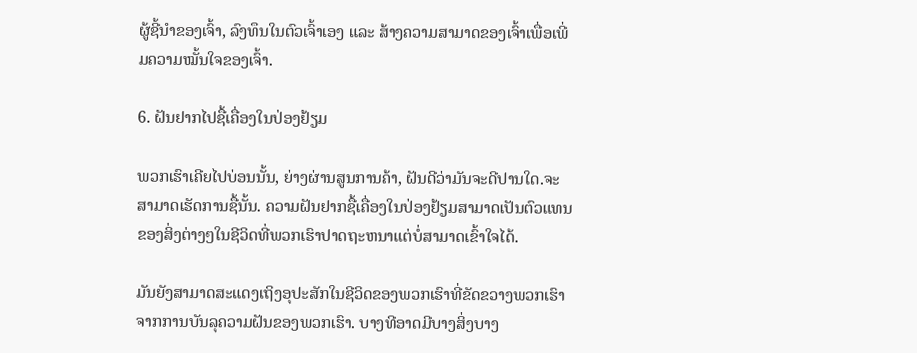ຜູ້ຊີ້ນຳຂອງເຈົ້າ, ລົງທຶນໃນຕົວເຈົ້າເອງ ແລະ ສ້າງຄວາມສາມາດຂອງເຈົ້າເພື່ອເພີ່ມຄວາມໝັ້ນໃຈຂອງເຈົ້າ.

6. ຝັນຢາກໄປຊື້ເຄື່ອງໃນປ່ອງຢ້ຽມ

ພວກເຮົາເຄີຍໄປບ່ອນນັ້ນ, ຍ່າງຜ່ານສູນການຄ້າ, ຝັນດີວ່າມັນຈະດີປານໃດ.ຈະສາມາດເຮັດການຊື້ນັ້ນ. ຄວາມຝັນຢາກຊື້ເຄື່ອງໃນປ່ອງຢ້ຽມສາມາດເປັນຕົວແທນຂອງສິ່ງຕ່າງໆໃນຊີວິດທີ່ພວກເຮົາປາດຖະຫນາແຕ່ບໍ່ສາມາດເຂົ້າໃຈໄດ້.

ມັນຍັງສາມາດສະແດງເຖິງອຸປະສັກໃນຊີວິດຂອງພວກເຮົາທີ່ຂັດຂວາງພວກເຮົາຈາກການບັນລຸຄວາມຝັນຂອງພວກເຮົາ. ບາງທີອາດມີບາງສິ່ງບາງ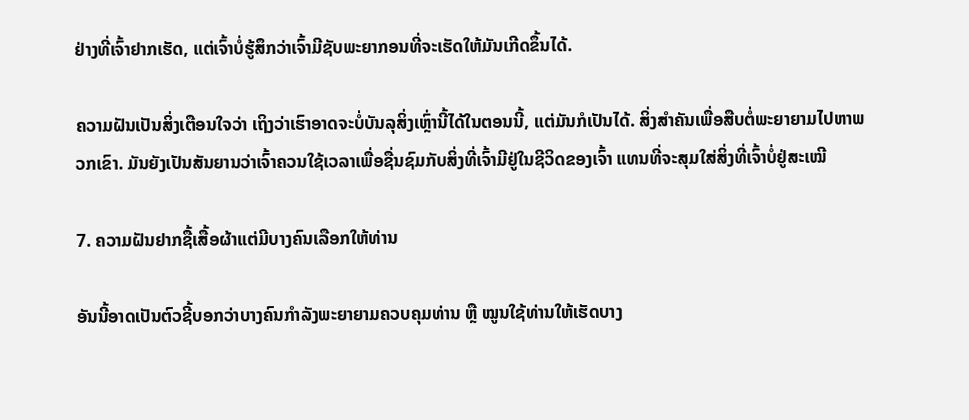ຢ່າງທີ່ເຈົ້າຢາກເຮັດ, ແຕ່ເຈົ້າບໍ່ຮູ້ສຶກວ່າເຈົ້າມີຊັບພະຍາກອນທີ່ຈະເຮັດໃຫ້ມັນເກີດຂຶ້ນໄດ້.

ຄວາມຝັນເປັນສິ່ງເຕືອນໃຈວ່າ ເຖິງວ່າເຮົາອາດຈະບໍ່ບັນລຸສິ່ງເຫຼົ່ານີ້ໄດ້ໃນຕອນນີ້, ແຕ່ມັນກໍເປັນໄດ້. ສິ່ງສໍາຄັນເພື່ອສືບຕໍ່ພະຍາຍາມໄປຫາພວກເຂົາ. ມັນຍັງເປັນສັນຍານວ່າເຈົ້າຄວນໃຊ້ເວລາເພື່ອຊື່ນຊົມກັບສິ່ງທີ່ເຈົ້າມີຢູ່ໃນຊີວິດຂອງເຈົ້າ ແທນທີ່ຈະສຸມໃສ່ສິ່ງທີ່ເຈົ້າບໍ່ຢູ່ສະເໝີ

7. ຄວາມຝັນຢາກຊື້ເສື້ອຜ້າແຕ່ມີບາງຄົນເລືອກໃຫ້ທ່ານ

ອັນນີ້ອາດເປັນຕົວຊີ້ບອກວ່າບາງຄົນກຳລັງພະຍາຍາມຄວບຄຸມທ່ານ ຫຼື ໝູນໃຊ້ທ່ານໃຫ້ເຮັດບາງ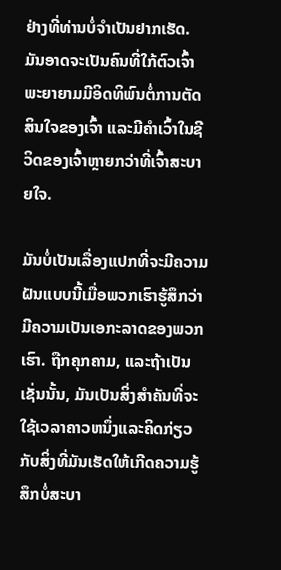ຢ່າງທີ່ທ່ານບໍ່ຈຳເປັນຢາກເຮັດ. ມັນອາດຈະເປັນຄົນທີ່ໃກ້ຕົວເຈົ້າພະຍາຍາມມີອິດທິພົນຕໍ່ການຕັດສິນໃຈຂອງເຈົ້າ ແລະມີຄໍາເວົ້າໃນຊີວິດຂອງເຈົ້າຫຼາຍກວ່າທີ່ເຈົ້າສະບາຍໃຈ.

ມັນບໍ່ເປັນເລື່ອງແປກທີ່ຈະມີຄວາມຝັນແບບນີ້ເມື່ອພວກເຮົາຮູ້ສຶກວ່າມີຄວາມເປັນເອກະລາດຂອງພວກເຮົາ. ຖືກຄຸກຄາມ, ແລະຖ້າເປັນເຊັ່ນນັ້ນ, ມັນເປັນສິ່ງສໍາຄັນທີ່ຈະໃຊ້ເວລາຄາວຫນຶ່ງແລະຄິດກ່ຽວກັບສິ່ງທີ່ມັນເຮັດໃຫ້ເກີດຄວາມຮູ້ສຶກບໍ່ສະບາ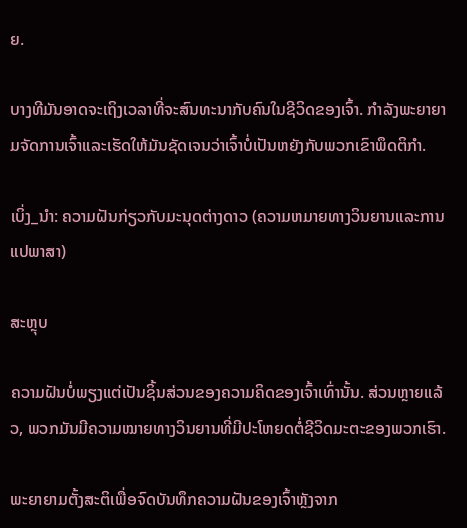ຍ.

ບາງທີມັນອາດຈະເຖິງເວລາທີ່ຈະສົນທະນາກັບຄົນໃນຊີວິດຂອງເຈົ້າ. ກໍາລັງພະຍາຍາມຈັດການເຈົ້າແລະເຮັດໃຫ້ມັນຊັດເຈນວ່າເຈົ້າບໍ່ເປັນຫຍັງກັບພວກເຂົາພຶດຕິກໍາ.

ເບິ່ງ_ນຳ: ຄວາມຝັນກ່ຽວກັບມະນຸດຕ່າງດາວ (ຄວາມຫມາຍທາງວິນຍານແລະການແປພາສາ)

ສະຫຼຸບ

ຄວາມຝັນບໍ່ພຽງແຕ່ເປັນຊິ້ນສ່ວນຂອງຄວາມຄິດຂອງເຈົ້າເທົ່ານັ້ນ. ສ່ວນຫຼາຍແລ້ວ, ພວກມັນມີຄວາມໝາຍທາງວິນຍານທີ່ມີປະໂຫຍດຕໍ່ຊີວິດມະຕະຂອງພວກເຮົາ.

ພະຍາຍາມຕັ້ງສະຕິເພື່ອຈົດບັນທຶກຄວາມຝັນຂອງເຈົ້າຫຼັງຈາກ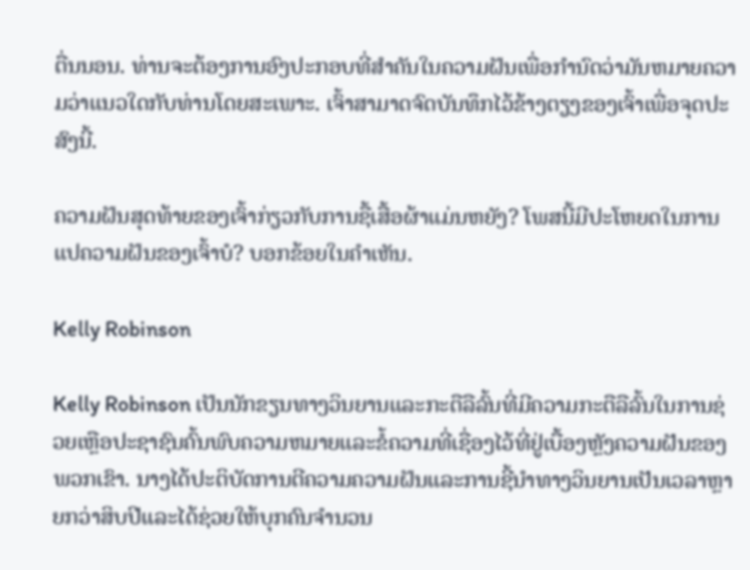ຕື່ນນອນ. ທ່ານຈະຕ້ອງການອົງປະກອບທີ່ສໍາຄັນໃນຄວາມຝັນເພື່ອກໍານົດວ່າມັນຫມາຍຄວາມວ່າແນວໃດກັບທ່ານໂດຍສະເພາະ. ເຈົ້າສາມາດຈົດບັນທຶກໄວ້ຂ້າງຕຽງຂອງເຈົ້າເພື່ອຈຸດປະສົງນີ້.

ຄວາມຝັນສຸດທ້າຍຂອງເຈົ້າກ່ຽວກັບການຊື້ເສື້ອຜ້າແມ່ນຫຍັງ? ໂພສນີ້ມີປະໂຫຍດໃນການແປຄວາມຝັນຂອງເຈົ້າບໍ? ບອກຂ້ອຍໃນຄໍາເຫັນ.

Kelly Robinson

Kelly Robinson ເປັນນັກຂຽນທາງວິນຍານແລະກະຕືລືລົ້ນທີ່ມີຄວາມກະຕືລືລົ້ນໃນການຊ່ວຍເຫຼືອປະຊາຊົນຄົ້ນພົບຄວາມຫມາຍແລະຂໍ້ຄວາມທີ່ເຊື່ອງໄວ້ທີ່ຢູ່ເບື້ອງຫຼັງຄວາມຝັນຂອງພວກເຂົາ. ນາງໄດ້ປະຕິບັດການຕີຄວາມຄວາມຝັນແລະການຊີ້ນໍາທາງວິນຍານເປັນເວລາຫຼາຍກວ່າສິບປີແລະໄດ້ຊ່ວຍໃຫ້ບຸກຄົນຈໍານວນ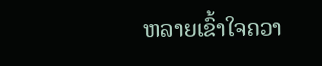ຫລາຍເຂົ້າໃຈຄວາ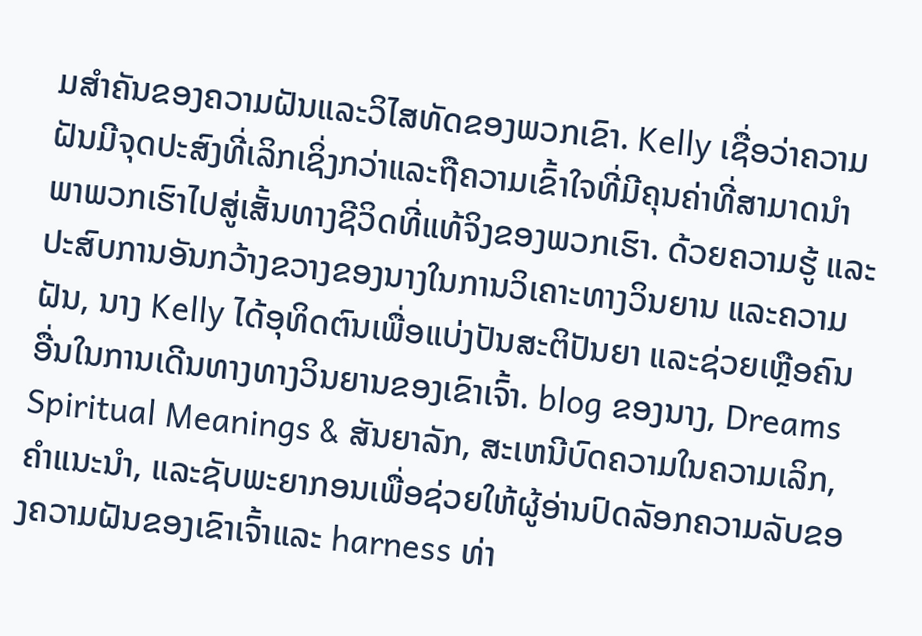ມສໍາຄັນຂອງຄວາມຝັນແລະວິໄສທັດຂອງພວກເຂົາ. Kelly ເຊື່ອວ່າຄວາມຝັນມີຈຸດປະສົງທີ່ເລິກເຊິ່ງກວ່າແລະຖືຄວາມເຂົ້າໃຈທີ່ມີຄຸນຄ່າທີ່ສາມາດນໍາພາພວກເຮົາໄປສູ່ເສັ້ນທາງຊີວິດທີ່ແທ້ຈິງຂອງພວກເຮົາ. ດ້ວຍຄວາມຮູ້ ແລະປະສົບການອັນກວ້າງຂວາງຂອງນາງໃນການວິເຄາະທາງວິນຍານ ແລະຄວາມຝັນ, ນາງ Kelly ໄດ້ອຸທິດຕົນເພື່ອແບ່ງປັນສະຕິປັນຍາ ແລະຊ່ວຍເຫຼືອຄົນອື່ນໃນການເດີນທາງທາງວິນຍານຂອງເຂົາເຈົ້າ. blog ຂອງນາງ, Dreams Spiritual Meanings & ສັນຍາລັກ, ສະເຫນີບົດຄວາມໃນຄວາມເລິກ, ຄໍາແນະນໍາ, ແລະຊັບພະຍາກອນເພື່ອຊ່ວຍໃຫ້ຜູ້ອ່ານປົດລັອກຄວາມລັບຂອງຄວາມຝັນຂອງເຂົາເຈົ້າແລະ harness ທ່າ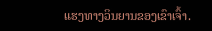ແຮງທາງວິນຍານຂອງເຂົາເຈົ້າ.